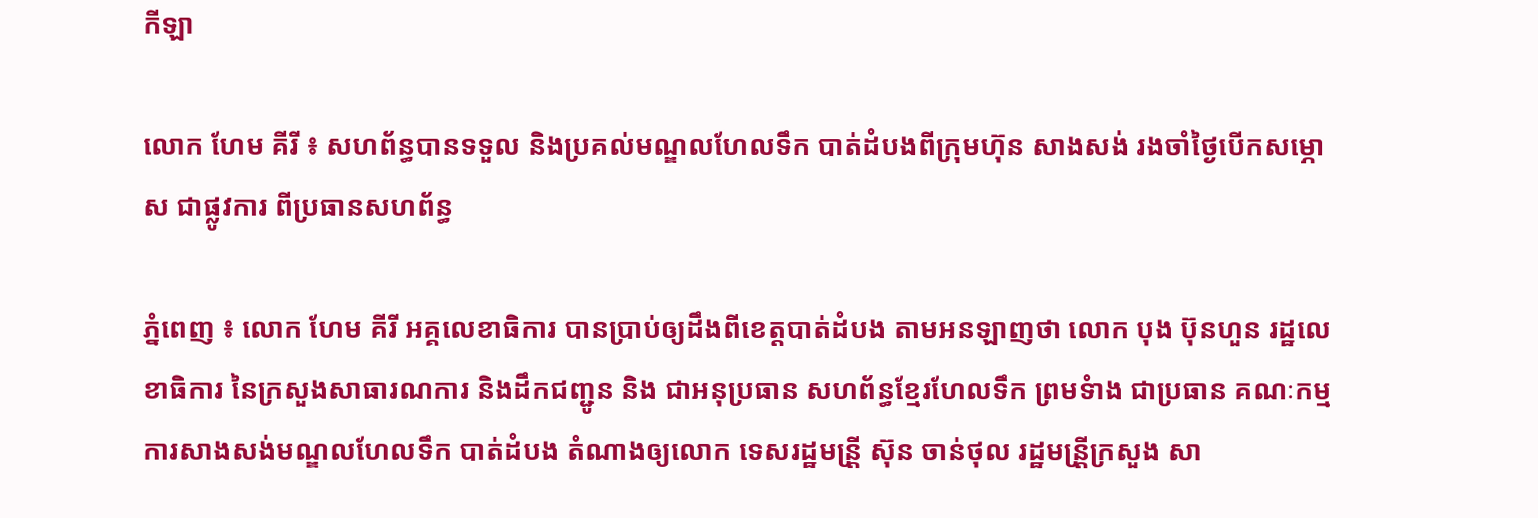កីឡា

លោក ហែម គីរី ៖ សហព័ន្ធបានទទួល និងប្រគល់មណ្ឌលហែលទឹក បាត់ដំបងពីក្រុមហ៊ុន សាងសង់ រងចាំថ្ងៃបើកសម្ភោស ជាផ្លូវការ ពីប្រធានសហព័ន្ធ

ភ្នំពេញ ៖ លោក ហែម គីរី អគ្គលេខាធិការ បានប្រាប់ឲ្យដឹងពីខេត្តបាត់ដំបង តាមអនឡាញថា លោក បុង ប៊ុនហួន រដ្ឋលេខាធិការ នៃក្រសួងសាធារណការ និងដឹកជញ្ជូន និង ជាអនុប្រធាន សហព័ន្ធខ្មែរហែលទឹក ព្រមទំាង ជាប្រធាន គណៈកម្មការសាងសង់មណ្ឌលហែលទឹក បាត់ដំបង តំណាងឲ្យលោក ទេសរដ្ឋមន្រី្ត ស៊ុន ចាន់ថុល រដ្ឋមន្រី្តក្រសួង សា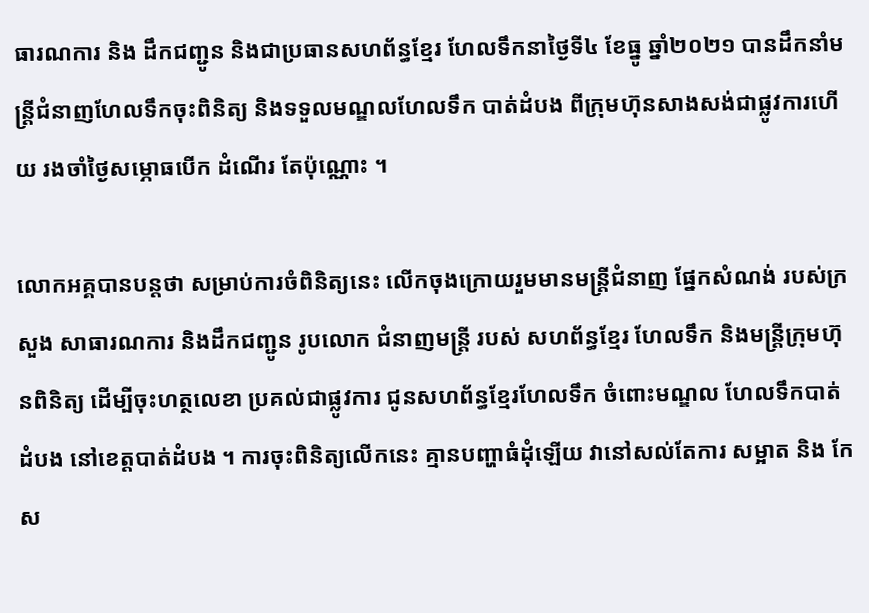ធារណការ និង ដឹកជញ្ជូន និងជាប្រធានសហព័ន្ធខ្មែរ ហែលទឹកនាថ្ងៃទី៤ ខែធ្នូ ឆ្នាំ២០២១ បានដឹកនាំមន្រ្តីជំនាញហែលទឹកចុះពិនិត្យ និងទទួលមណ្ឌលហែលទឹក បាត់ដំបង ពីក្រុមហ៊ុនសាងសង់ជាផ្លូវការហើយ រងចាំថ្ងៃសម្ភោធបើក ដំណើរ តែប៉ុណ្ណោះ ។

លោកអគ្គបានបន្តថា សម្រាប់ការចំពិនិត្យនេះ លើកចុងក្រោយរួមមានមន្រ្តីជំនាញ ផ្នែកសំណង់ របស់ក្រសួង សាធារណការ និងដឹកជញ្ជូន រូបលោក ជំនាញមន្ត្រី របស់ សហព័ន្ធខ្មែរ ហែលទឹក និងមន្រ្តីក្រុមហ៊ុនពិនិត្យ ដើម្បីចុះហត្ថលេខា ប្រគល់ជាផ្លូវការ ជូនសហព័ន្ធខ្មែរហែលទឹក ចំពោះមណ្ឌល ហែលទឹកបាត់ដំបង នៅខេត្តបាត់ដំបង ។ ការចុះពិនិត្យលើកនេះ គ្មានបញ្ហាធំដុំឡើយ វានៅសល់តែការ សម្អាត និង កែស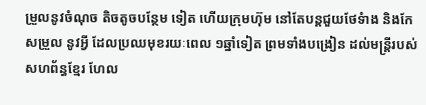ម្រួលនូវចំណុច តិចតូចបន្ថែម ទៀត ហើយក្រុមហ៊ុម នៅតែបន្តជួយថែទំាង និងកែសម្រួល នូវអ្វី ដែលប្រឈមុខរយៈពេល ១ឆ្នាំទៀត ព្រមទាំងបង្រៀន ដល់មន្រ្តីរបស់ សហព័ន្ធខ្មែរ ហែល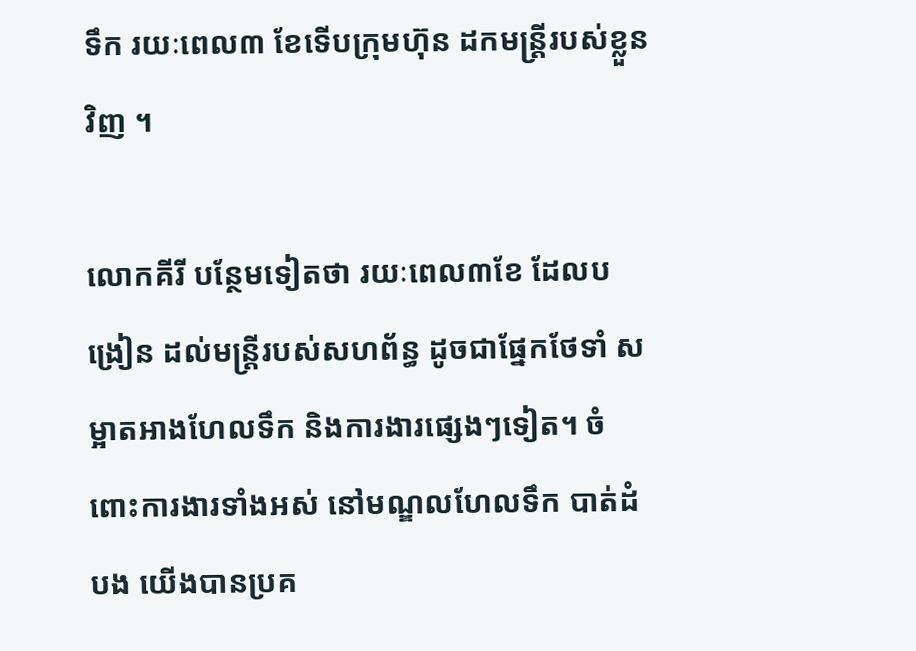ទឹក រយៈពេល៣ ខែទើបក្រុមហ៊ុន ដកមន្ត្រីរបស់ខ្លួនវិញ ។

លោកគីរី បន្ថែមទៀតថា រយៈពេល៣ខែ ដែលបង្រៀន ដល់មន្រ្តីរបស់សហព័ន្ធ ដូចជាផ្នែកថែទាំ សម្អាតអាងហែលទឹក និងការងារផ្សេងៗទៀត។ ចំពោះការងារទាំងអស់ នៅមណ្ឌលហែលទឹក បាត់ដំបង យើងបានប្រគ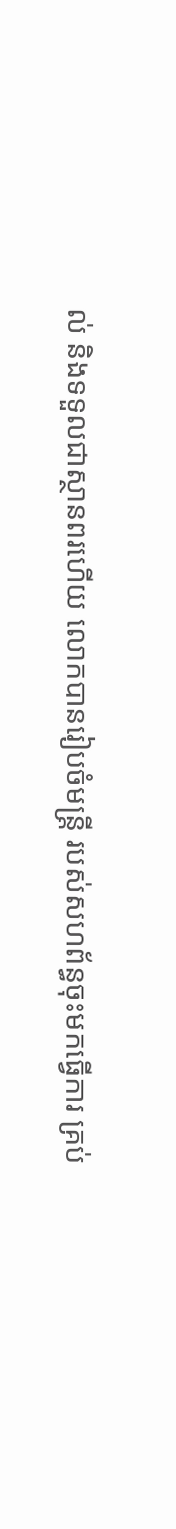ល់ និងទទួលជាស្ថានពរហើយ លោកបានរៀបចំមន្រ្តី របស់សហព័ន្ធចុះមកធ្វើការ គ្រប់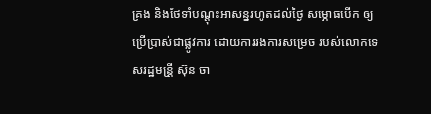គ្រង និងថែទាំបណ្តុះអាសន្នរហូតដល់ថ្ងៃ សម្ភោធបើក ឲ្យប្រើប្រាស់ជាផ្លូវការ ដោយការរងការសម្រេច របស់លោកទេសរដ្ឋមន្រី្ត ស៊ុន ចា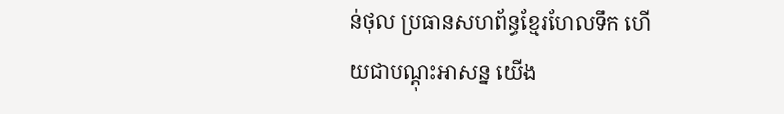ន់ថុល ប្រធានសហព័ន្ធខ្មែរហែលទឹក ហើយជាបណ្តុះអាសន្ន យើង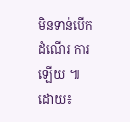មិនទាន់បើកដំណើរ ការឡើយ ៕ដោយ៖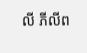លី ភីលីព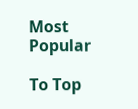Most Popular

To Top